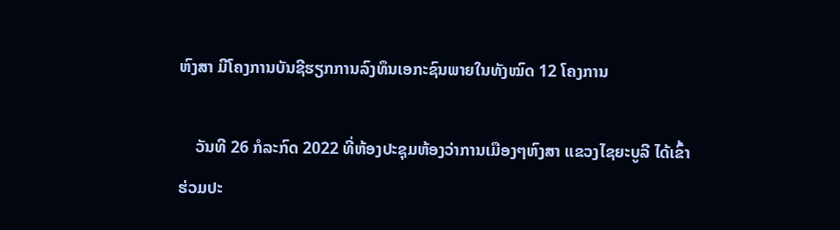ຫົງສາ ມີໂຄງການບັນຊີຮຽກການລົງທຶນເອກະຊົນພາຍໃນທັງໝົດ 12 ໂຄງການ

    ວັນທີ 26 ກໍລະກົດ 2022 ທີ່ຫ້ອງປະຊຸມຫ້ອງວ່າການເມືອງໆຫົງສາ ແຂວງໄຊຍະບູລີ ໄດ້ເຂົ້າຮ່ວມປະ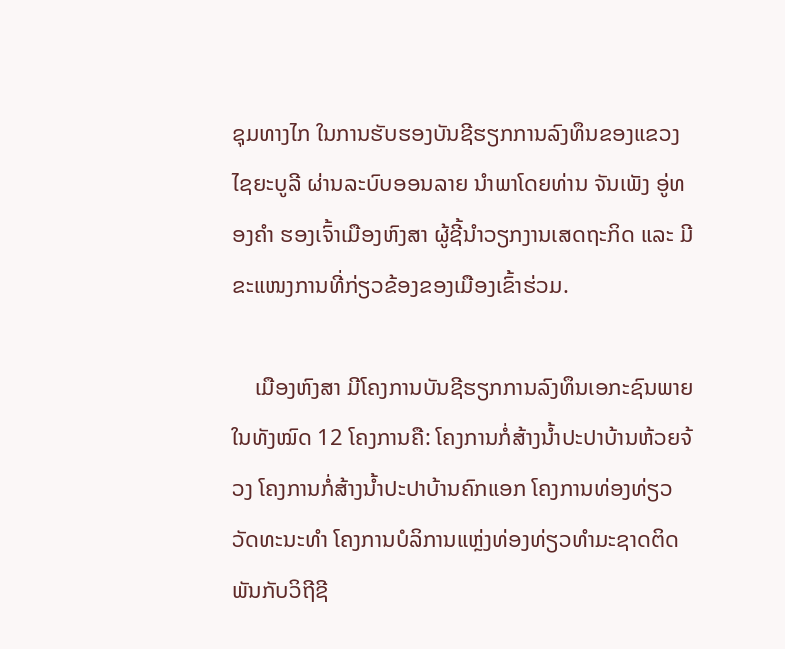ຊຸມທາງໄກ ໃນການຮັບຮອງບັນຊີຮຽກການລົງທຶນຂອງແຂວງໄຊຍະບູລີ ຜ່ານລະບົບອອນລາຍ ນຳພາໂດຍທ່ານ ຈັນເພັງ ອູ່ທອງຄຳ ຮອງເຈົ້າເມືອງຫົງສາ ຜູ້ຊີ້ນຳວຽກງານເສດຖະກິດ ແລະ ມີຂະແໜງການທີ່ກ່ຽວຂ້ອງຂອງເມືອງເຂົ້າຮ່ວມ.

    ເມືອງຫົງສາ ມີໂຄງການບັນຊີຮຽກການລົງທຶນເອກະຊົນພາຍໃນທັງໝົດ 12 ໂຄງການຄື: ໂຄງການກໍ່ສ້າງນ້ຳປະປາບ້ານຫ້ວຍຈ້ວງ ໂຄງການກໍ່ສ້າງນ້ຳປະປາບ້ານຄົກແອກ ໂຄງການທ່ອງທ່ຽວວັດທະນະທຳ ໂຄງການບໍລິການແຫຼ່ງທ່ອງທ່ຽວທຳມະຊາດຕິດພັນກັບວິຖີຊີ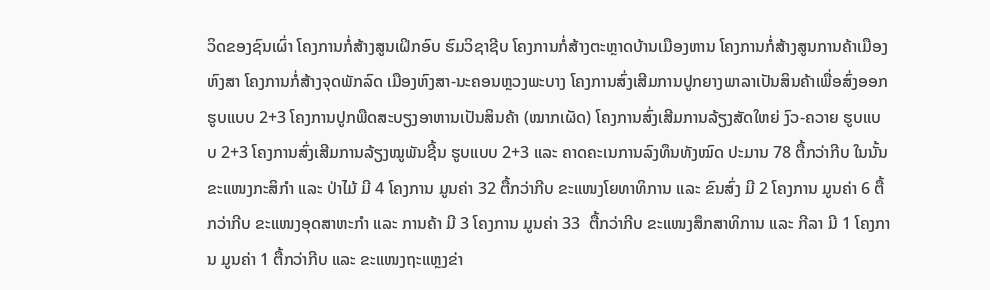ວິດຂອງຊົນເຜົ່າ ໂຄງການກໍ່ສ້າງສູນເຝິກອົບ ຮົມວິຊາຊີບ ໂຄງການກໍ່ສ້າງຕະຫຼາດບ້ານເມືອງຫານ ໂຄງການກໍ່ສ້າງສູນການຄ້າເມືອງຫົງສາ ໂຄງການກໍ່ສ້າງຈຸດພັກລົດ ເມືອງຫົງສາ-ນະຄອນຫຼວງພະບາງ ໂຄງການສົ່ງເສີມການປູກຍາງພາລາເປັນສິນຄ້າເພື່ອສົ່ງອອກ ຮູບແບບ 2+3 ໂຄງການປູກພືດສະບຽງອາຫານເປັນສິນຄ້າ (ໝາກເຜັດ) ໂຄງການສົ່ງເສີມການລ້ຽງສັດໃຫຍ່ ງົວ-ຄວາຍ ຮູບແບບ 2+3 ໂຄງການສົ່ງເສີມການລ້ຽງໝູພັນຊີ້ນ ຮູບແບບ 2+3 ແລະ ຄາດຄະເນການລົງທຶນທັງໝົດ ປະມານ 78 ຕື້ກວ່າກີບ ໃນນັ້ນ ຂະແໜງກະສິກຳ ແລະ ປ່າໄມ້ ມີ 4 ໂຄງການ ມູນຄ່າ 32 ຕື້ກວ່າກີບ ຂະແໜງໂຍທາທິການ ແລະ ຂົນສົ່ງ ມີ 2 ໂຄງການ ມູນຄ່າ 6 ຕື້ກວ່າກີບ ຂະແໜງອຸດສາຫະກຳ ແລະ ການຄ້າ ມີ 3 ໂຄງການ ມູນຄ່າ 33  ຕື້ກວ່າກີບ ຂະແໜງສຶກສາທິການ ແລະ ກີລາ ມີ 1 ໂຄງການ ມູນຄ່າ 1 ຕື້ກວ່າກີບ ແລະ ຂະແໜງຖະແຫຼງຂ່າ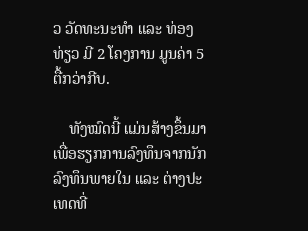ວ ວັດທະນະທຳ ແລະ ທ່ອງທ່ຽວ ມີ 2 ໂຄງການ ມູນຄ່າ 5 ຕື້ກວ່າກີບ.

    ທັງໝົດນີ້ ແມ່ນສ້າງຂຶ້ນມາເພື່ອຮຽກການລົງທຶນຈາກນັກລົງທຶນພາຍໃນ ແລະ ຕ່າງປະເທດທີ່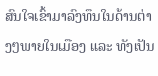ສົນໃຈເຂົ້າມາລົງທຶນໃນດ້ານຕ່າງໆພາຍໃນເມືອງ ແລະ ທັງເປັນ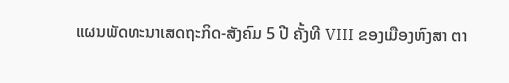ແຜນພັດທະນາເສດຖະກິດ-ສັງຄົມ 5 ປີ ຄັ້ງທີ VIII ຂອງເມືອງຫົງສາ ຕາ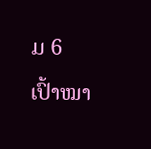ມ 6 ເປົ້າໝາ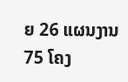ຍ 26 ແຜນງານ 75 ໂຄງ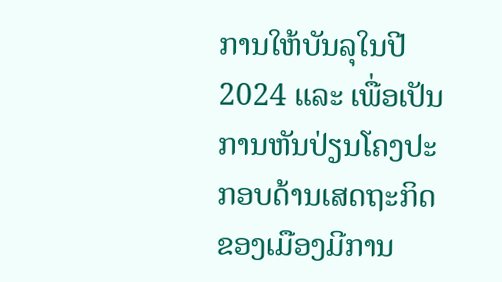ການໃຫ້ບັນລຸໃນປີ 2024 ແລະ ເພື່ອເປັນການຫັນປ່ຽນໂຄງປະກອບດ້ານເສດຖະກິດຂອງເມືອງມີການ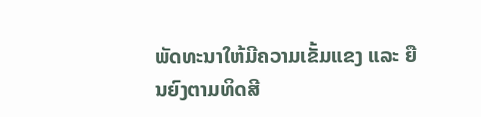ພັດທະນາໃຫ້ມີຄວາມເຂັ້ມແຂງ ແລະ ຍືນຍົງຕາມທິດສີ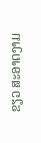ຂຽວ ສະອາດງາມ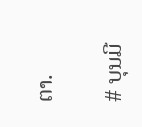ຕາ.

# ບຸນມີ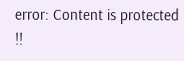error: Content is protected !!